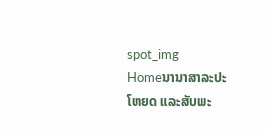spot_img
Homeນານາສາລະປະໂຫຍດ ແລະສັບພະ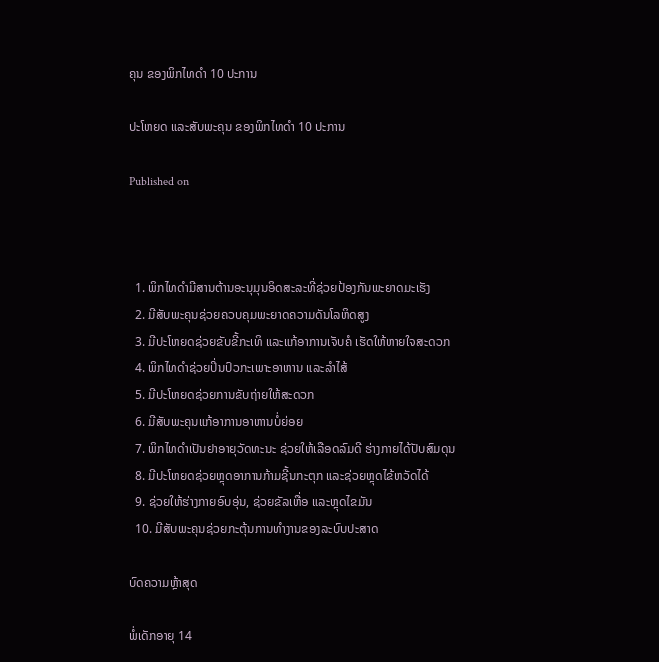ຄຸນ ຂອງພິກໄທດໍາ 10 ປະການ

ປະໂຫຍດ ແລະສັບພະຄຸນ ຂອງພິກໄທດໍາ 10 ປະການ

Published on



  1. ພິກໄທດໍາມີສານຕ້ານອະນຸມຸນອິດສະລະທີ່ຊ່ວຍປ້ອງກັນພະຍາດມະເຮັງ
  2. ມີສັບພະຄຸນຊ່ວຍຄວບຄຸມພະຍາດຄວາມດັນໂລຫິດສູງ
  3. ມີປະໂຫຍດຊ່ວຍຂັບຂີ້ກະເທິ ແລະແກ້ອາການເຈັບຄໍ ເຮັດໃຫ້ຫາຍໃຈສະດວກ
  4. ພິກໄທດໍາຊ່ວຍປິ່ນປົວກະເພາະອາຫານ ແລະລໍາໄສ້
  5. ມີປະໂຫຍດຊ່ວຍການຂັບຖ່າຍໃຫ້ສະດວກ
  6. ມີສັບພະຄຸນແກ້ອາການອາຫານບໍ່ຍ່ອຍ
  7. ພິກໄທດໍາເປັນຢາອາຍຸວັດທະນະ ຊ່ວຍໃຫ້ເລືອດລົມດີ ຮ່າງກາຍໄດ້ປັບສົມດຸນ
  8. ມີປະໂຫຍດຊ່ວຍຫຼຸດອາການກ້າມຊີ້ນກະຕຸກ ແລະຊ່ວຍຫຼຸດໄຂ້ຫວັດໄດ້
  9. ຊ່ວຍໃຫ້ຮ່າງກາຍອົບອຸ່ນ, ຊ່ວຍຂັລເຫື່ອ ແລະຫຼຸດໄຂມັນ
  10. ມີສັບພະຄຸນຊ່ວຍກະຕຸ້ນການທໍາງານຂອງລະບົບປະສາດ

ບົດຄວາມຫຼ້າສຸດ

ພໍ່ເດັກອາຍຸ 14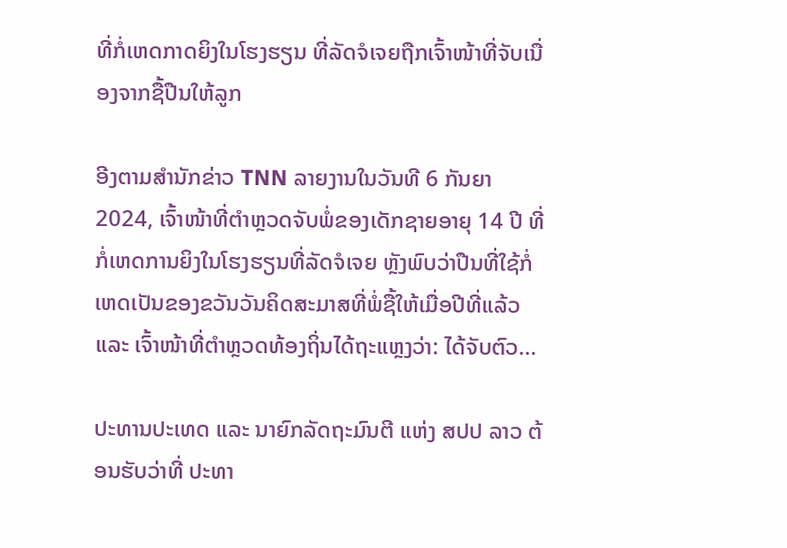ທີ່ກໍ່ເຫດກາດຍິງໃນໂຮງຮຽນ ທີ່ລັດຈໍເຈຍຖືກເຈົ້າໜ້າທີ່ຈັບເນື່ອງຈາກຊື້ປືນໃຫ້ລູກ

ອີງຕາມສຳນັກຂ່າວ TNN ລາຍງານໃນວັນທີ 6 ກັນຍາ 2024, ເຈົ້າໜ້າທີ່ຕຳຫຼວດຈັບພໍ່ຂອງເດັກຊາຍອາຍຸ 14 ປີ ທີ່ກໍ່ເຫດການຍິງໃນໂຮງຮຽນທີ່ລັດຈໍເຈຍ ຫຼັງພົບວ່າປືນທີ່ໃຊ້ກໍ່ເຫດເປັນຂອງຂວັນວັນຄິດສະມາສທີ່ພໍ່ຊື້ໃຫ້ເມື່ອປີທີ່ແລ້ວ ແລະ ເຈົ້າໜ້າທີ່ຕຳຫຼວດທ້ອງຖິ່ນໄດ້ຖະແຫຼງວ່າ: ໄດ້ຈັບຕົວ...

ປະທານປະເທດ ແລະ ນາຍົກລັດຖະມົນຕີ ແຫ່ງ ສປປ ລາວ ຕ້ອນຮັບວ່າທີ່ ປະທາ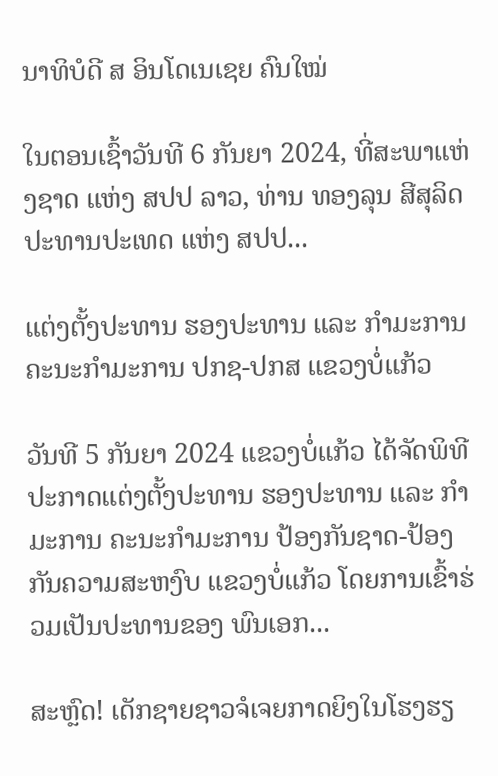ນາທິບໍດີ ສ ອິນໂດເນເຊຍ ຄົນໃໝ່

ໃນຕອນເຊົ້າວັນທີ 6 ກັນຍາ 2024, ທີ່ສະພາແຫ່ງຊາດ ແຫ່ງ ສປປ ລາວ, ທ່ານ ທອງລຸນ ສີສຸລິດ ປະທານປະເທດ ແຫ່ງ ສປປ...

ແຕ່ງຕັ້ງປະທານ ຮອງປະທານ ແລະ ກຳມະການ ຄະນະກຳມະການ ປກຊ-ປກສ ແຂວງບໍ່ແກ້ວ

ວັນທີ 5 ກັນຍາ 2024 ແຂວງບໍ່ແກ້ວ ໄດ້ຈັດພິທີປະກາດແຕ່ງຕັ້ງປະທານ ຮອງປະທານ ແລະ ກຳມະການ ຄະນະກຳມະການ ປ້ອງກັນຊາດ-ປ້ອງກັນຄວາມສະຫງົບ ແຂວງບໍ່ແກ້ວ ໂດຍການເຂົ້າຮ່ວມເປັນປະທານຂອງ ພົນເອກ...

ສະຫຼົດ! ເດັກຊາຍຊາວຈໍເຈຍກາດຍິງໃນໂຮງຮຽ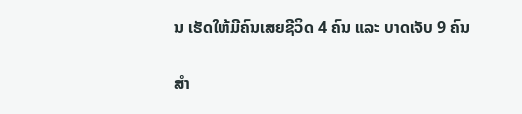ນ ເຮັດໃຫ້ມີຄົນເສຍຊີວິດ 4 ຄົນ ແລະ ບາດເຈັບ 9 ຄົນ

ສຳ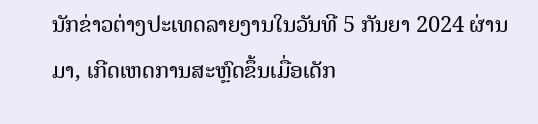ນັກຂ່າວຕ່າງປະເທດລາຍງານໃນວັນທີ 5 ກັນຍາ 2024 ຜ່ານມາ, ເກີດເຫດການສະຫຼົດຂຶ້ນເມື່ອເດັກ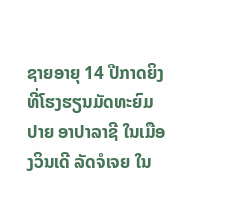ຊາຍອາຍຸ 14 ປີກາດຍິງທີ່ໂຮງຮຽນມັດທະຍົມປາຍ ອາປາລາຊີ ໃນເມືອງວິນເດີ ລັດຈໍເຈຍ ໃນ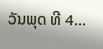ວັນພຸດ ທີ 4...